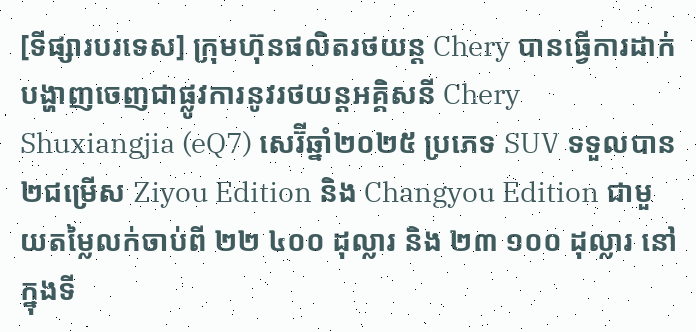[ទីផ្សារបរទេស] ក្រុមហ៊ុនផលិតរថយន្ត Chery បានធ្វើការដាក់បង្ហាញចេញជាផ្លូវការនូវរថយន្តអគ្គិសនី Chery Shuxiangjia (eQ7) សេរ៊ីឆ្នាំ២០២៥ ប្រភេទ SUV ទទួលបាន ២ជម្រើស Ziyou Edition និង Changyou Edition ជាមួយតម្លៃលក់ចាប់ពី ២២ ៤០០ ដុល្លារ និង ២៣ ១០០ ដុល្លារ នៅក្នុងទី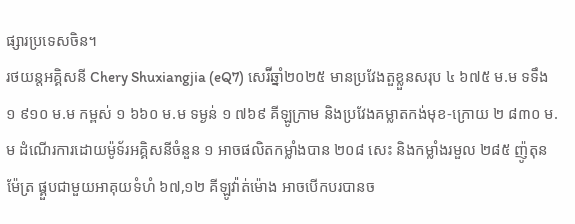ផ្សារប្រទេសចិន។
រថយន្តអគ្គិសនី Chery Shuxiangjia (eQ7) សេរ៊ីឆ្នាំ២០២៥ មានប្រវែងតួខ្លួនសរុប ៤ ៦៧៥ ម.ម ទទឹង ១ ៩១០ ម.ម កម្ពស់ ១ ៦៦០ ម.ម ទម្ងន់ ១ ៧៦៩ គីឡូក្រាម និងប្រវែងគម្លាតកង់មុខ-ក្រោយ ២ ៨៣០ ម.ម ដំណើរការដោយម៉ូទ័រអគ្គិសនីចំនួន ១ អាចផលិតកម្លាំងបាន ២០៨ សេះ និងកម្លាំងរមួល ២៨៥ ញ៉ូតុនម៉ែត្រ ផ្គួបជាមួយអាគុយទំហំ ៦៧,១២ គីឡូវ៉ាត់ម៉ោង អាចបើកបរបានច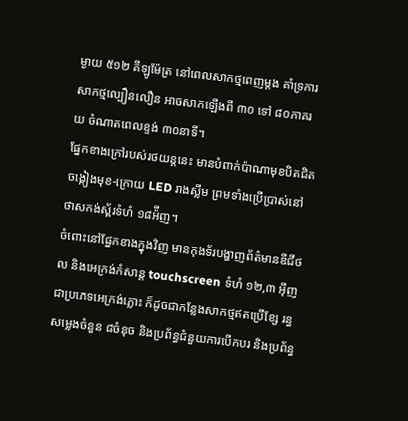ម្ងាយ ៥១២ គីឡូម៉ែត្រ នៅពេលសាកថ្មពេញម្តង គាំទ្រការសាកថ្មល្បឿនលឿន អាចសាកឡើងពី ៣០ ទៅ ៨០ភាគរយ ចំណាតពេលខ្ទង់ ៣០នាទី។
ផ្នែកខាងក្រៅរបស់រថយន្តនេះ មានបំពាក់ប៉ាណាមុខបិតជិត ចង្កៀងមុខ-ក្រោយ LED រាងស្លីម ព្រមទាំងប្រើប្រាស់នៅថាសកង់ស្ព័រទំហំ ១៨អ៉ីញ។
ចំពោះនៅផ្នែកខាងក្នុងវិញ មានកុងទ័របង្ហាញព័ត៌មានឌីជីថល និងអេក្រង់កំសាន្ត touchscreen ទំហំ ១២,៣ អ៊ីញ ជាប្រភេទអេក្រង់ភ្លោះ ក៏ដូចជាកន្លែងសាកថ្មឥតប្រើខ្សែ រន្ធសម្លេងចំនួន ៨ចំនុច និងប្រព័ន្ធជំនួយការបើកបរ និងប្រព័ន្ធ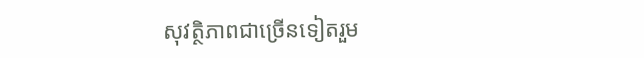សុវត្ថិភាពជាច្រើនទៀតរួម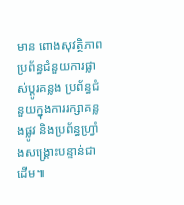មាន ពោងសុវត្ថិភាព ប្រព័ន្ធជំនួយការផ្លាស់ប្តូរគន្លង ប្រព័ន្ធជំនួយក្នុងការរក្សាគន្លងផ្លូវ និងប្រព័ន្ធហ្វ្រាំងសង្គ្រោះបន្ទាន់ជាដើម៕